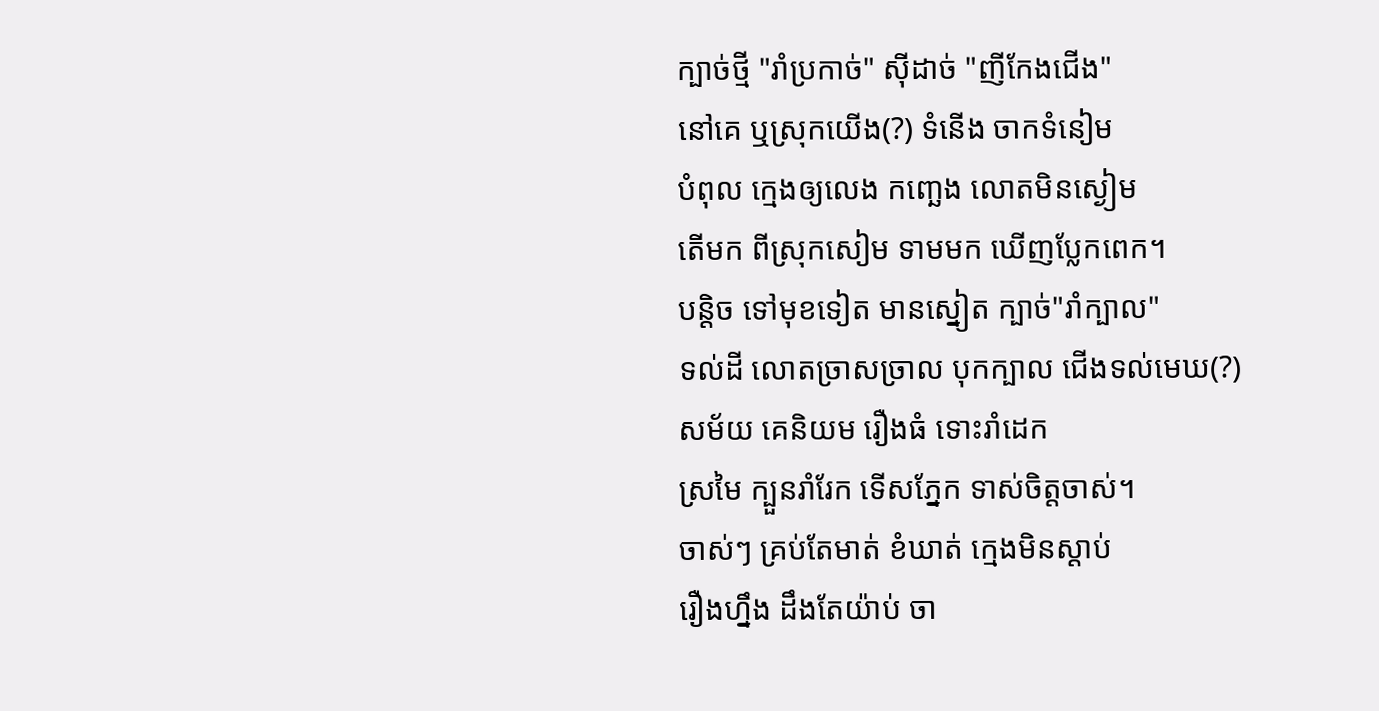ក្បាច់ថ្មី "រាំប្រកាច់" ស៊ីដាច់ "ញីកែងជើង"
នៅគេ ឬស្រុកយើង(?) ទំនើង ចាកទំនៀម
បំពុល ក្មេងឲ្យលេង កញ្ឆេង លោតមិនស្ងៀម
តើមក ពីស្រុកសៀម ទាមមក ឃើញប្លែកពេក។
បន្តិច ទៅមុខទៀត មានស្នៀត ក្បាច់"រាំក្បាល"
ទល់ដី លោតច្រាសច្រាល បុកក្បាល ជើងទល់មេឃ(?)
សម័យ គេនិយម រឿងធំ ទោះរាំដេក
ស្រមៃ ក្បួនរាំរែក ទើសភ្នែក ទាស់ចិត្តចាស់។
ចាស់ៗ គ្រប់តែមាត់ ខំឃាត់ ក្មេងមិនស្ដាប់
រឿងហ្នឹង ដឹងតែយ៉ាប់ ចា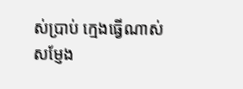ស់ប្រាប់ ក្មេងធ្វើណាស់
សម្ញែង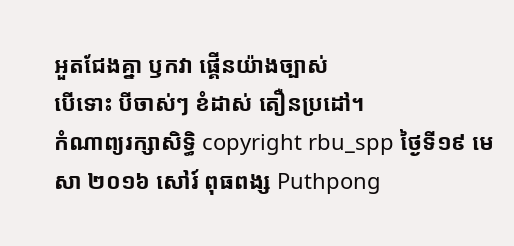អួតជែងគ្នា ឫកវា ផ្គើនយ៉ាងច្បាស់
បើទោះ បីចាស់ៗ ខំដាស់ តឿនប្រដៅ។
កំណាព្យរក្សាសិទ្ធិ copyright rbu_spp ថ្ងៃទី១៩ មេសា ២០១៦ សៅរ៍ ពុធពង្ស Puthpong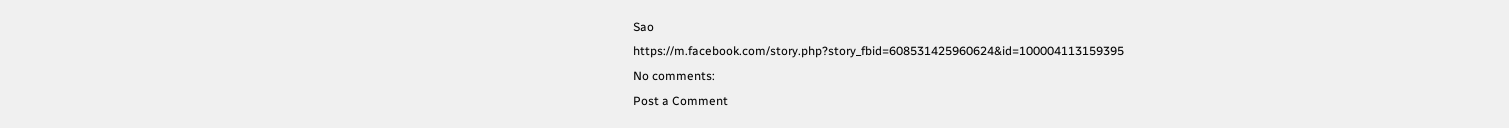Sao
https://m.facebook.com/story.php?story_fbid=608531425960624&id=100004113159395
No comments:
Post a Comment